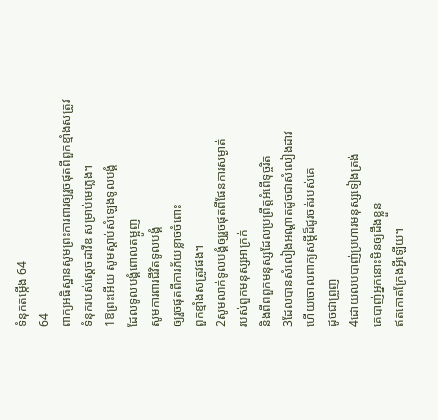ទំនុកតម្កើង 64
64
ពាក្យអធិស្ឋានសូមព្រះការពារឲ្យរួចផុតពីពួកខ្មាំងសត្រូវ
ទំនុករបស់ស្តេចដាវីឌ សម្រាប់មេភ្លេង។
1ឱព្រះអើយ សូមស្តាប់សំឡេងទូលបង្គំ
ដែលទូលបង្គំពោលតម្អូញ
សូមការពារជីវិតទូលបង្គំ
ឲ្យរួចផុតពីការភ័យខ្លាចចំពោះ
ពួកខ្មាំងសត្រូវផង។
2សូមលាក់ទូលបង្គំឲ្យរួចផុតពីផែនការសម្ងាត់
របស់ពួកមនុស្សអាក្រក់
និងពីពពួកមនុស្សដែលប្រព្រឹត្តអំពើទុច្ចរិត
3ដែលបានសំលៀងអណ្ដាតដូចជាសំលៀងដាវ
ហើយចោលពាក្យសម្ដីដ៏ជូរចត់របស់គេ
ដូចជាព្រួញ
4ដោយលបបាញ់ប្រហារមនុស្សទៀងត្រង់
គេបាញ់អ្នកនោះមិនឲ្យដឹងខ្លួន
ឥតកោតក្រែងអ្វីឡើយ។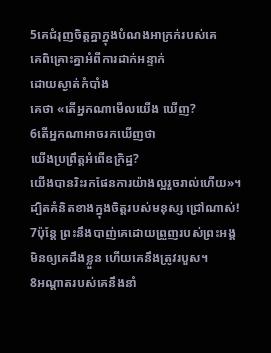5គេជំរុញចិត្តគ្នាក្នុងបំណងអាក្រក់របស់គេ
គេពិគ្រោះគ្នាអំពីការដាក់អន្ទាក់
ដោយស្ងាត់កំបាំង
គេថា «តើអ្នកណាមើលយើង ឃើញ?
6តើអ្នកណាអាចរកឃើញថា
យើងប្រព្រឹត្តអំពើឧក្រិដ្ឋ?
យើងបានរិះរកផែនការយ៉ាងល្អរួចរាល់ហើយ»។
ដ្បិតគំនិតខាងក្នុងចិត្តរបស់មនុស្ស ជ្រៅណាស់!
7ប៉ុន្តែ ព្រះនឹងបាញ់គេដោយព្រួញរបស់ព្រះអង្គ
មិនឲ្យគេដឹងខ្លួន ហើយគេនឹងត្រូវរបួស។
8អណ្ដាតរបស់គេនឹងនាំ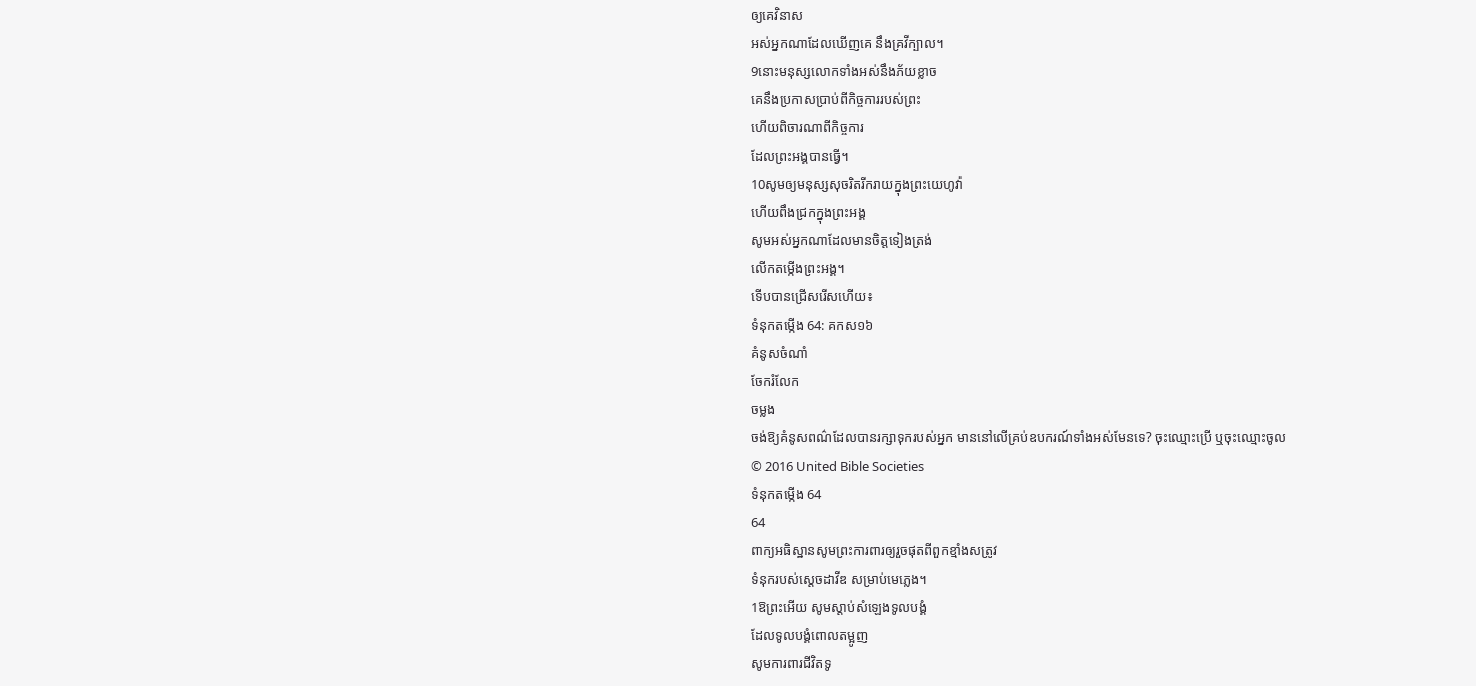ឲ្យគេវិនាស
អស់អ្នកណាដែលឃើញគេ នឹងគ្រវីក្បាល។
9នោះមនុស្សលោកទាំងអស់នឹងភ័យខ្លាច
គេនឹងប្រកាសប្រាប់ពីកិច្ចការរបស់ព្រះ
ហើយពិចារណាពីកិច្ចការ
ដែលព្រះអង្គបានធ្វើ។
10សូមឲ្យមនុស្សសុចរិតរីករាយក្នុងព្រះយេហូវ៉ា
ហើយពឹងជ្រកក្នុងព្រះអង្គ
សូមអស់អ្នកណាដែលមានចិត្តទៀងត្រង់
លើកតម្កើងព្រះអង្គ។
ទើបបានជ្រើសរើសហើយ៖
ទំនុកតម្កើង 64: គកស១៦
គំនូសចំណាំ
ចែករំលែក
ចម្លង
ចង់ឱ្យគំនូសពណ៌ដែលបានរក្សាទុករបស់អ្នក មាននៅលើគ្រប់ឧបករណ៍ទាំងអស់មែនទេ? ចុះឈ្មោះប្រើ ឬចុះឈ្មោះចូល
© 2016 United Bible Societies
ទំនុកតម្កើង 64
64
ពាក្យអធិស្ឋានសូមព្រះការពារឲ្យរួចផុតពីពួកខ្មាំងសត្រូវ
ទំនុករបស់ស្តេចដាវីឌ សម្រាប់មេភ្លេង។
1ឱព្រះអើយ សូមស្តាប់សំឡេងទូលបង្គំ
ដែលទូលបង្គំពោលតម្អូញ
សូមការពារជីវិតទូ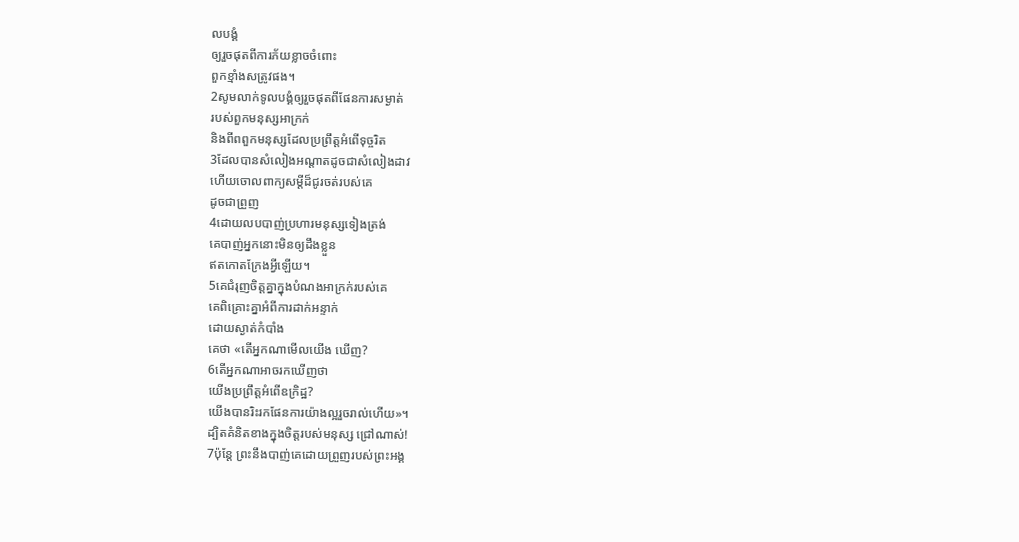លបង្គំ
ឲ្យរួចផុតពីការភ័យខ្លាចចំពោះ
ពួកខ្មាំងសត្រូវផង។
2សូមលាក់ទូលបង្គំឲ្យរួចផុតពីផែនការសម្ងាត់
របស់ពួកមនុស្សអាក្រក់
និងពីពពួកមនុស្សដែលប្រព្រឹត្តអំពើទុច្ចរិត
3ដែលបានសំលៀងអណ្ដាតដូចជាសំលៀងដាវ
ហើយចោលពាក្យសម្ដីដ៏ជូរចត់របស់គេ
ដូចជាព្រួញ
4ដោយលបបាញ់ប្រហារមនុស្សទៀងត្រង់
គេបាញ់អ្នកនោះមិនឲ្យដឹងខ្លួន
ឥតកោតក្រែងអ្វីឡើយ។
5គេជំរុញចិត្តគ្នាក្នុងបំណងអាក្រក់របស់គេ
គេពិគ្រោះគ្នាអំពីការដាក់អន្ទាក់
ដោយស្ងាត់កំបាំង
គេថា «តើអ្នកណាមើលយើង ឃើញ?
6តើអ្នកណាអាចរកឃើញថា
យើងប្រព្រឹត្តអំពើឧក្រិដ្ឋ?
យើងបានរិះរកផែនការយ៉ាងល្អរួចរាល់ហើយ»។
ដ្បិតគំនិតខាងក្នុងចិត្តរបស់មនុស្ស ជ្រៅណាស់!
7ប៉ុន្តែ ព្រះនឹងបាញ់គេដោយព្រួញរបស់ព្រះអង្គ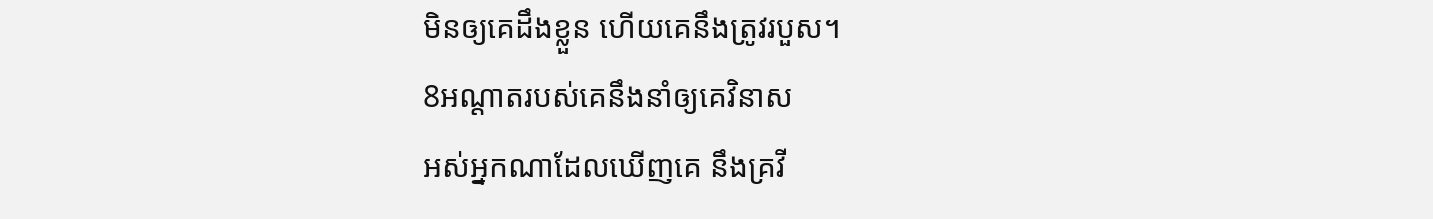មិនឲ្យគេដឹងខ្លួន ហើយគេនឹងត្រូវរបួស។
8អណ្ដាតរបស់គេនឹងនាំឲ្យគេវិនាស
អស់អ្នកណាដែលឃើញគេ នឹងគ្រវី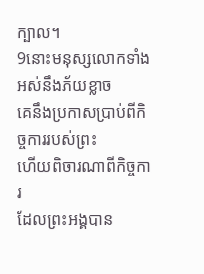ក្បាល។
9នោះមនុស្សលោកទាំងអស់នឹងភ័យខ្លាច
គេនឹងប្រកាសប្រាប់ពីកិច្ចការរបស់ព្រះ
ហើយពិចារណាពីកិច្ចការ
ដែលព្រះអង្គបាន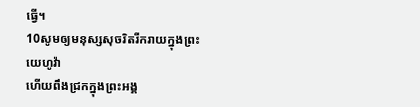ធ្វើ។
10សូមឲ្យមនុស្សសុចរិតរីករាយក្នុងព្រះយេហូវ៉ា
ហើយពឹងជ្រកក្នុងព្រះអង្គ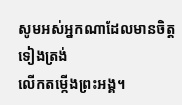សូមអស់អ្នកណាដែលមានចិត្តទៀងត្រង់
លើកតម្កើងព្រះអង្គ។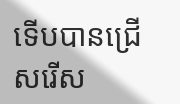ទើបបានជ្រើសរើស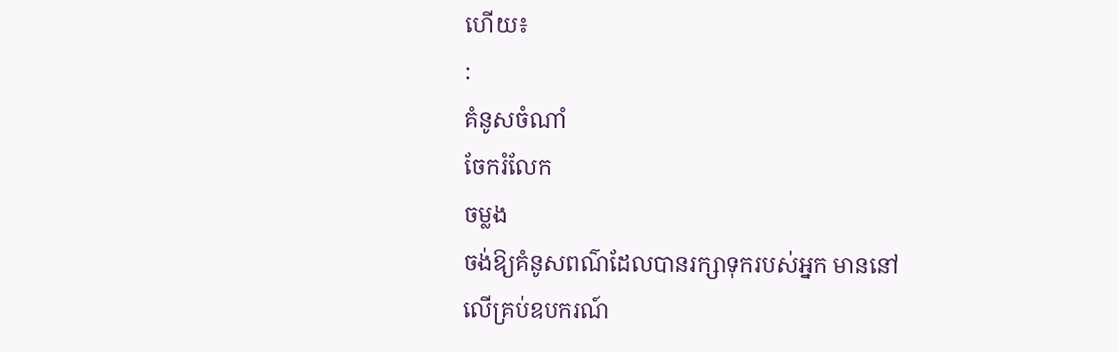ហើយ៖
:
គំនូសចំណាំ
ចែករំលែក
ចម្លង
ចង់ឱ្យគំនូសពណ៌ដែលបានរក្សាទុករបស់អ្នក មាននៅលើគ្រប់ឧបករណ៍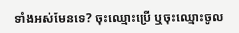ទាំងអស់មែនទេ? ចុះឈ្មោះប្រើ ឬចុះឈ្មោះចូល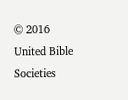© 2016 United Bible Societies